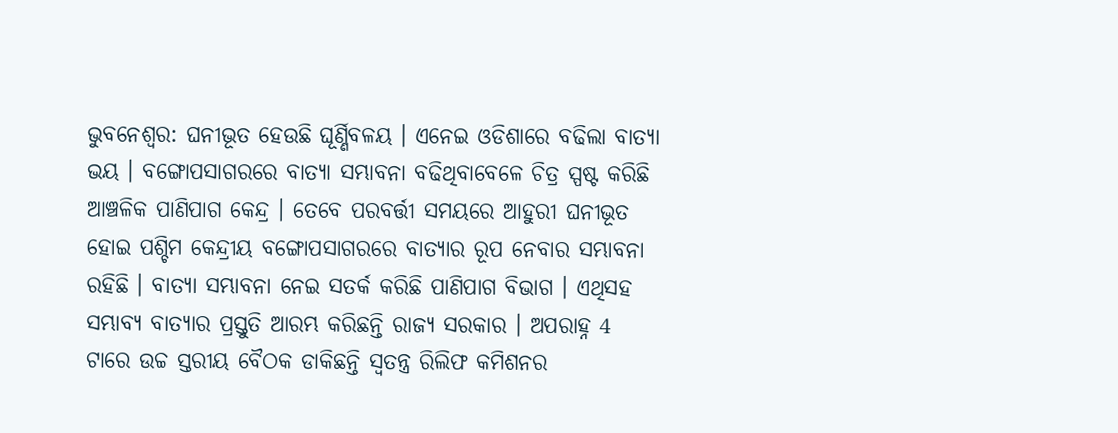ଭୁବନେଶ୍ବର: ଘନୀଭୂତ ହେଉଛି ଘୂର୍ଣ୍ଣିବଳୟ । ଏନେଇ ଓଡିଶାରେ ବଢିଲା ବାତ୍ୟା ଭୟ । ବଙ୍ଗୋପସାଗରରେ ବାତ୍ୟା ସମ୍ଭାବନା ବଢିଥିବାବେଳେ ଚିତ୍ର ସ୍ପଷ୍ଟ କରିଛି ଆଞ୍ଚଳିକ ପାଣିପାଗ କେନ୍ଦ୍ର । ତେବେ ପରବର୍ତ୍ତୀ ସମୟରେ ଆହୁରୀ ଘନୀଭୂତ ହୋଇ ପଶ୍ଚିମ କେନ୍ଦ୍ରୀୟ ବଙ୍ଗୋପସାଗରରେ ବାତ୍ୟାର ରୂପ ନେବାର ସମ୍ଭାବନା ରହିଛି । ବାତ୍ୟା ସମ୍ଭାବନା ନେଇ ସତର୍କ କରିଛି ପାଣିପାଗ ବିଭାଗ । ଏଥିସହ ସମ୍ଭାବ୍ୟ ବାତ୍ୟାର ପ୍ରସ୍ତୁତି ଆରମ୍ଭ କରିଛନ୍ତି ରାଜ୍ୟ ସରକାର । ଅପରାହ୍ନ 4 ଟାରେ ଉଚ୍ଚ ସ୍ତରୀୟ ବୈଠକ ଡାକିଛନ୍ତି ସ୍ବତନ୍ତ୍ର ରିଲିଫ କମିଶନର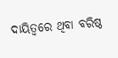ଦାୟିତ୍ବରେ ଥିବା ବରିଷ୍ଠ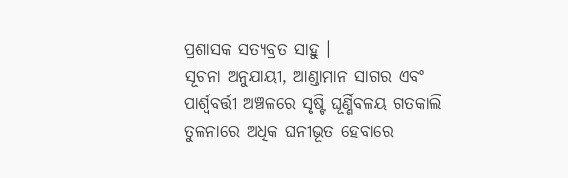ପ୍ରଶାସକ ସତ୍ୟବ୍ରତ ସାହୁ ।
ସୂଚନା ଅନୁଯାୟୀ, ଆଣ୍ଡାମାନ ସାଗର ଏବଂ ପାର୍ଶ୍ବବର୍ତ୍ତୀ ଅଞ୍ଚଳରେ ସୃଷ୍ଟି ଘୂର୍ଣ୍ଣିବଳୟ ଗତକାଲି ତୁଳନାରେ ଅଧିକ ଘନୀଭୂତ ହେବାରେ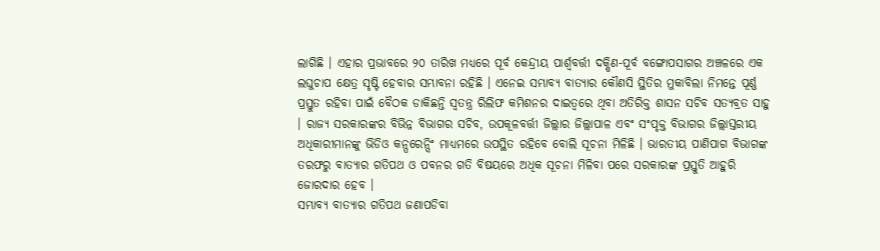ଲାଗିଛି । ଏହାର ପ୍ରଭାବରେ ୨୦ ତାରିଖ ମଧ୍ୟରେ ପୂର୍ବ କେନ୍ଦ୍ରୀୟ ପାର୍ଶ୍ବବର୍ତ୍ତୀ ଦକ୍ଷିଣ-ପୂର୍ବ ବଙ୍ଗୋପସାଗର ଅଞ୍ଚଳରେ ଏକ ଲଘୁଚାପ କ୍ଷେତ୍ର ସୃଷ୍ଟି ହେବାର ସମ୍ଭାବନା ରହିଛି । ଏନେଇ ସମ୍ଭାବ୍ୟ ବାତ୍ୟାର କୌଣସି ସ୍ଥିତିର ମୁକାବିଲା ନିମନ୍ତେ ପୂର୍ଣ୍ଣ ପ୍ରସ୍ତୁତ ରହିବା ପାଇଁ ବୈଠକ ଡାକିଛନ୍ତି ସ୍ବତନ୍ତ୍ର ରିଲିଫ କମିଶନର ଦାଇତ୍ବରେ ଥିବା ଅତିରିକ୍ତ ଶାସନ ସଚିବ ସତ୍ୟବ୍ରତ ସାହୁ । ରାଜ୍ୟ ସରକାରଙ୍କର ବିଭିନ୍ନ ବିଭାଗର ସଚିବ, ଉପକୂଳବର୍ତ୍ତୀ ଜିଲ୍ଲାର ଜିଲ୍ଲାପାଳ ଏବଂ ସଂପୃକ୍ତ ବିଭାଗର ଜିଲ୍ଲାସ୍ତରୀୟ ଅଧିକାରୀମାନଙ୍କୁ ଭିଡିଓ କନ୍ପରେନ୍ସିଂ ମାଧ୍ୟମରେ ଉପସ୍ଥିତ ରହିବେ ବୋଲି ସୂଚନା ମିଳିଛି । ଭାରତୀୟ ପାଣିପାଗ ବିଭାଗଙ୍କ ତରଫରୁ ବାତ୍ୟାର ଗତିପଥ ଓ ପବନର ଗତି ବିଷୟରେ ଅଧିକ ସୂଚନା ମିଳିବା ପରେ ସରକାରଙ୍କ ପ୍ରସ୍ତୁତି ଆହୁରି ଜୋରଦାର ହେବ ।
ସମ୍ଭାବ୍ୟ ବାତ୍ୟାର ଗତିପଥ ଜଣାପଡିବା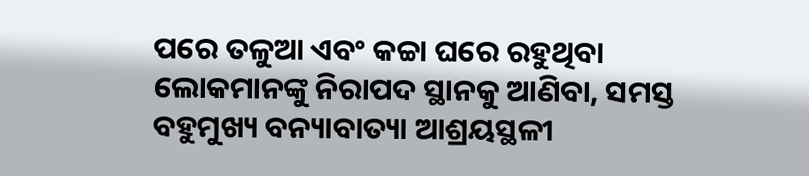ପରେ ତଳୁଆ ଏବଂ କଚ୍ଚା ଘରେ ରହୁଥିବା ଲୋକମାନଙ୍କୁ ନିରାପଦ ସ୍ଥାନକୁ ଆଣିବା, ସମସ୍ତ ବହୁମୁଖ୍ୟ ବନ୍ୟାବାତ୍ୟା ଆଶ୍ରୟସ୍ଥଳୀ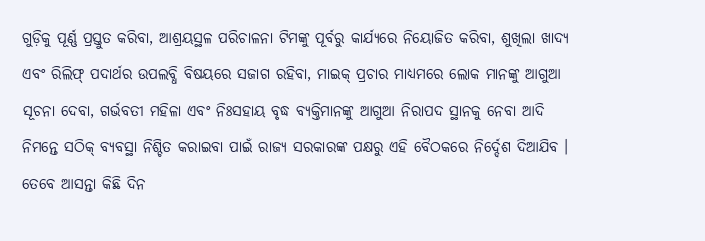ଗୁଡ଼ିକୁ ପୂର୍ଣ୍ଣ ପ୍ରସ୍ତୁତ କରିବା, ଆଶ୍ରୟସ୍ଥଳ ପରିଚାଳନା ଟିମଙ୍କୁ ପୂର୍ବରୁ କାର୍ଯ୍ୟରେ ନିୟୋଜିତ କରିବା, ଶୁଖିଲା ଖାଦ୍ୟ ଏବଂ ରିଲିଫ୍ ପଦାର୍ଥର ଉପଲବ୍ଧି ବିଷୟରେ ସଜାଗ ରହିବା, ମାଇକ୍ ପ୍ରଚାର ମାଧ୍ୟମରେ ଲୋକ ମାନଙ୍କୁ ଆଗୁଆ ସୂଚନା ଦେବା, ଗର୍ଭବତୀ ମହିଳା ଏବଂ ନିଃସହାୟ ବୃଦ୍ଧ ବ୍ୟକ୍ତିମାନଙ୍କୁ ଆଗୁଆ ନିରାପଦ ସ୍ଥାନକୁ ନେବା ଆଦି ନିମନ୍ତେ ସଠିକ୍ ବ୍ୟବସ୍ଥା ନିଶ୍ଚିତ କରାଇବା ପାଇଁ ରାଜ୍ୟ ସରକାରଙ୍କ ପକ୍ଷରୁ ଏହି ବୈଠକରେ ନିର୍ଦ୍ଦେଶ ଦିଆଯିବ ।
ତେବେ ଆସନ୍ତା କିଛି ଦିନ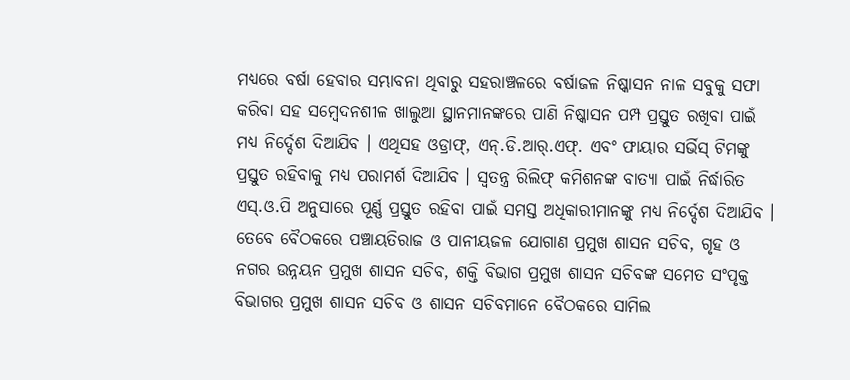ମଧ୍ୟରେ ବର୍ଷା ହେବାର ସମ୍ଭାବନା ଥିବାରୁ ସହରାଞ୍ଚଳରେ ବର୍ଷାଜଳ ନିଷ୍କାସନ ନାଳ ସବୁକୁ ସଫା କରିବା ସହ ସମ୍ବେଦନଶୀଳ ଖାଲୁଆ ସ୍ଥାନମାନଙ୍କରେ ପାଣି ନିଷ୍କାସନ ପମ୍ପ ପ୍ରସ୍ତୁତ ରଖିବା ପାଇଁ ମଧ୍ୟ ନିର୍ଦ୍ଦେଶ ଦିଆଯିବ । ଏଥିସହ ଓଡ୍ରାଫ୍, ଏନ୍.ଡି.ଆର୍.ଏଫ୍. ଏବଂ ଫାୟାର ସର୍ଭିସ୍ ଟିମଙ୍କୁ ପ୍ରସ୍ତୁତ ରହିବାକୁ ମଧ୍ୟ ପରାମର୍ଶ ଦିଆଯିବ । ସ୍ବତନ୍ତ୍ର ରିଲିଫ୍ କମିଶନଙ୍କ ବାତ୍ୟା ପାଇଁ ନିର୍ଦ୍ଧାରିତ ଏସ୍.ଓ.ପି ଅନୁସାରେ ପୂର୍ଣ୍ଣ ପ୍ରସ୍ତୁତ ରହିବା ପାଇଁ ସମସ୍ତ ଅଧିକାରୀମାନଙ୍କୁ ମଧ୍ୟ ନିର୍ଦ୍ଦେଶ ଦିଆଯିବ । ତେବେ ବୈଠକରେ ପଞ୍ଚାୟତିରାଜ ଓ ପାନୀୟଜଳ ଯୋଗାଣ ପ୍ରମୁଖ ଶାସନ ସଚିବ, ଗୃହ ଓ ନଗର ଉନ୍ନୟନ ପ୍ରମୁଖ ଶାସନ ସଚିବ, ଶକ୍ତି ବିଭାଗ ପ୍ରମୁଖ ଶାସନ ସଚିବଙ୍କ ସମେତ ସଂପୃକ୍ତ ବିଭାଗର ପ୍ରମୁଖ ଶାସନ ସଚିବ ଓ ଶାସନ ସଚିବମାନେ ବୈଠକରେ ସାମିଲ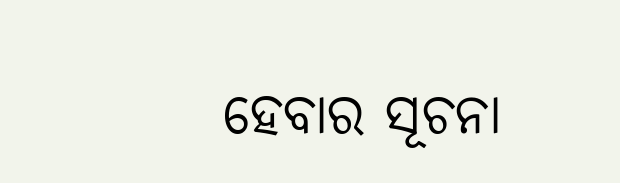ହେବାର ସୂଚନା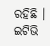ରହିଛି ।
ଇଟିଭି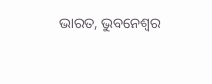ଭାରତ, ଭୁବନେଶ୍ବର